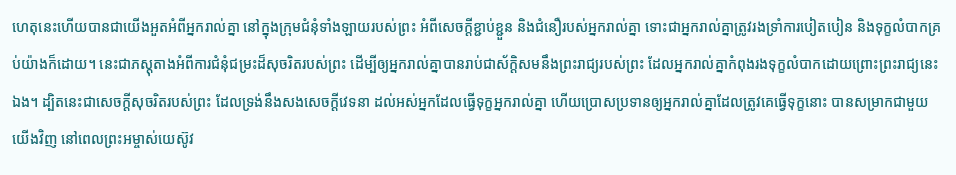ហេតុនេះហើយបានជាយើងអួតអំពីអ្នករាល់គ្នា នៅក្នុងក្រុមជំនុំទាំងឡាយរបស់ព្រះ អំពីសេចក្ដីខ្ជាប់ខ្ជួន និងជំនឿរបស់អ្នករាល់គ្នា ទោះជាអ្នករាល់គ្នាត្រូវរងទ្រាំការបៀតបៀន និងទុក្ខលំបាកគ្រប់យ៉ាងក៏ដោយ។ នេះជាភស្តុតាងអំពីការជំនុំជម្រះដ៏សុចរិតរបស់ព្រះ ដើម្បីឲ្យអ្នករាល់គ្នាបានរាប់ជាស័ក្ដិសមនឹងព្រះរាជ្យរបស់ព្រះ ដែលអ្នករាល់គ្នាកំពុងរងទុក្ខលំបាកដោយព្រោះព្រះរាជ្យនេះឯង។ ដ្បិតនេះជាសេចក្ដីសុចរិតរបស់ព្រះ ដែលទ្រង់នឹងសងសេចក្ដីវេទនា ដល់អស់អ្នកដែលធ្វើទុក្ខអ្នករាល់គ្នា ហើយប្រោសប្រទានឲ្យអ្នករាល់គ្នាដែលត្រូវគេធ្វើទុក្ខនោះ បានសម្រាកជាមួយយើងវិញ នៅពេលព្រះអម្ចាស់យេស៊ូវ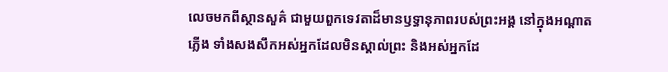លេចមកពីស្ថានសួគ៌ ជាមួយពួកទេវតាដ៏មានឫទ្ធានុភាពរបស់ព្រះអង្គ នៅក្នុងអណ្ដាតភ្លើង ទាំងសងសឹកអស់អ្នកដែលមិនស្គាល់ព្រះ និងអស់អ្នកដែ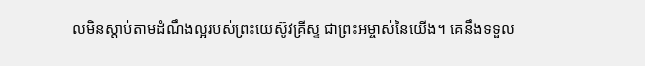លមិនស្តាប់តាមដំណឹងល្អរបស់ព្រះយេស៊ូវគ្រីស្ទ ជាព្រះអម្ចាស់នៃយើង។ គេនឹងទទួល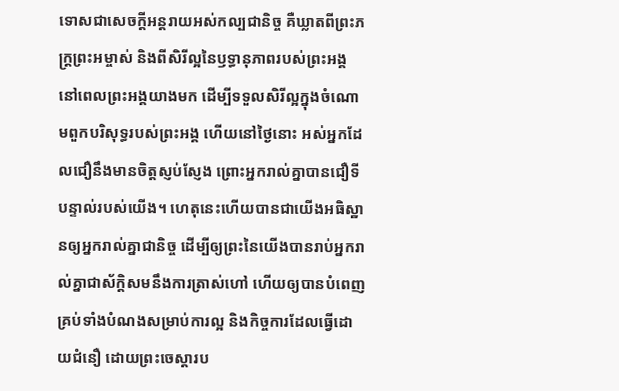ទោសជាសេចក្ដីអន្តរាយអស់កល្បជានិច្ច គឺឃ្លាតពីព្រះភក្ត្រព្រះអម្ចាស់ និងពីសិរីល្អនៃឫទ្ធានុភាពរបស់ព្រះអង្គ នៅពេលព្រះអង្គយាងមក ដើម្បីទទួលសិរីល្អក្នុងចំណោមពួកបរិសុទ្ធរបស់ព្រះអង្គ ហើយនៅថ្ងៃនោះ អស់អ្នកដែលជឿនឹងមានចិត្តស្ញប់ស្ញែង ព្រោះអ្នករាល់គ្នាបានជឿទីបន្ទាល់របស់យើង។ ហេតុនេះហើយបានជាយើងអធិស្ឋានឲ្យអ្នករាល់គ្នាជានិច្ច ដើម្បីឲ្យព្រះនៃយើងបានរាប់អ្នករាល់គ្នាជាស័ក្ដិសមនឹងការត្រាស់ហៅ ហើយឲ្យបានបំពេញគ្រប់ទាំងបំណងសម្រាប់ការល្អ និងកិច្ចការដែលធ្វើដោយជំនឿ ដោយព្រះចេស្តារប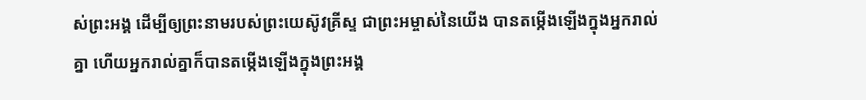ស់ព្រះអង្គ ដើម្បីឲ្យព្រះនាមរបស់ព្រះយេស៊ូវគ្រីស្ទ ជាព្រះអម្ចាស់នៃយើង បានតម្កើងឡើងក្នុងអ្នករាល់គ្នា ហើយអ្នករាល់គ្នាក៏បានតម្កើងឡើងក្នុងព្រះអង្គ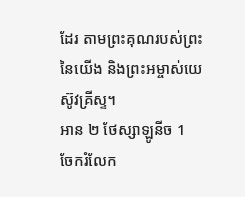ដែរ តាមព្រះគុណរបស់ព្រះនៃយើង និងព្រះអម្ចាស់យេស៊ូវគ្រីស្ទ។
អាន ២ ថែស្សាឡូនីច 1
ចែករំលែក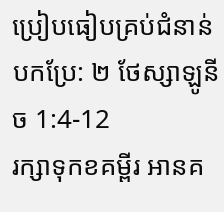ប្រៀបធៀបគ្រប់ជំនាន់បកប្រែ: ២ ថែស្សាឡូនីច 1:4-12
រក្សាទុកខគម្ពីរ អានគ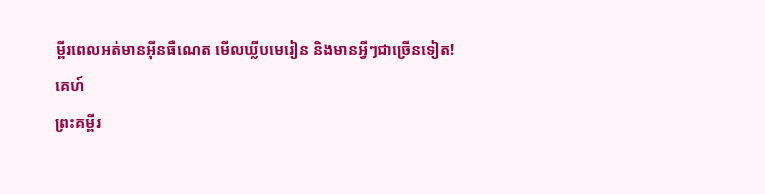ម្ពីរពេលអត់មានអ៊ីនធឺណេត មើលឃ្លីបមេរៀន និងមានអ្វីៗជាច្រើនទៀត!
គេហ៍
ព្រះគម្ពីរ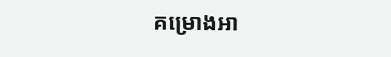គម្រោងអា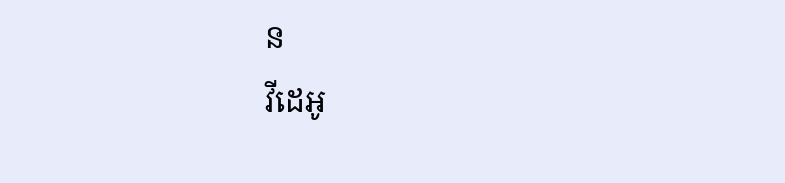ន
វីដេអូ